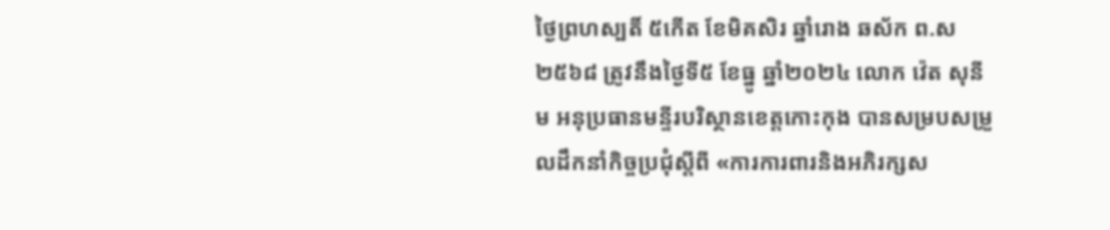ថ្ងៃព្រហស្បតិ៍ ៥កើត ខែមិគសិរ ឆ្នាំរោង ឆស័ក ព.ស ២៥៦៨ ត្រូវនឹងថ្ងៃទី៥ ខែធ្នូ ឆ្នាំ២០២៤ លោក វ៉េត សុនីម អនុប្រធានមន្ទីរបរិស្ថានខេត្តកោះកុង បានសម្របសម្រួលដឹកនាំកិច្ចប្រជុំស្តីពី «ការការពារនិងអភិរក្សស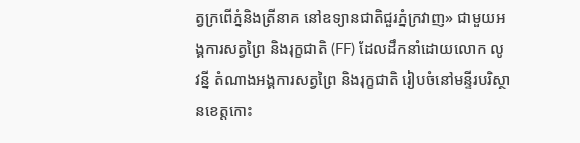ត្វក្រពើភ្នំនិងត្រីនាគ នៅឧទ្យានជាតិជួរភ្នំក្រវាញ» ជាមួយអង្គការសត្វព្រៃ និងរុក្ខជាតិ (FF) ដែលដឹកនាំដោយលោក លូ វន្នី តំណាងអង្គការសត្វព្រៃ និងរុក្ខជាតិ រៀបចំនៅមន្ទីរបរិស្ថានខេត្តកោះ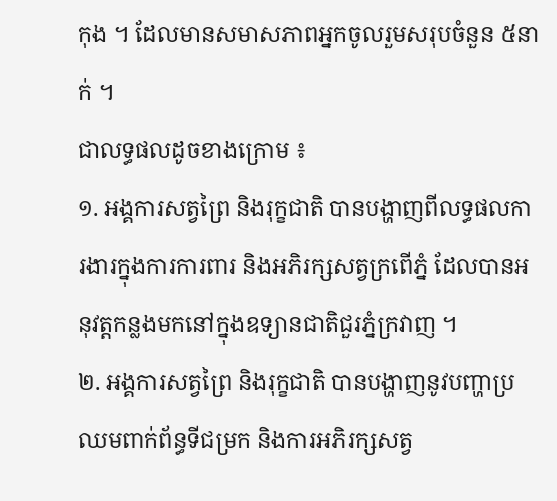កុង ។ ដែលមានសមាសភាពអ្នកចូលរួមសរុបចំនួន ៥នាក់ ។
ជាលទ្ធផលដូចខាងក្រោម ៖
១. អង្គការសត្វព្រៃ និងរុក្ខជាតិ បានបង្ហាញពីលទ្ធផលការងារក្នុងការការពារ និងអភិរក្សសត្វក្រពើភ្នំ ដែលបានអនុវត្តកន្លងមកនៅក្នុងឧទ្យានជាតិជួរភ្នំក្រវាញ ។
២. អង្គការសត្វព្រៃ និងរុក្ខជាតិ បានបង្ហាញនូវបញ្ហាប្រឈមពាក់ព័ន្ធទីជម្រក និងការអភិរក្សសត្វ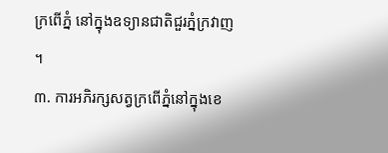ក្រពើភ្នំ នៅក្នុងឧទ្យានជាតិជួរភ្នំក្រវាញ ។
៣. ការអភិរក្សសត្វក្រពើភ្នំនៅក្នុងខេ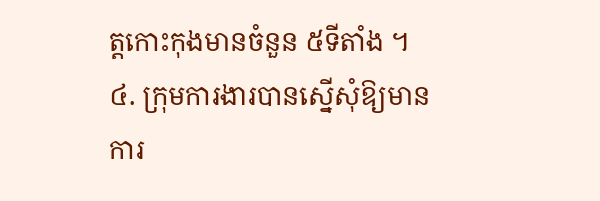ត្តកោះកុងមានចំនួន ៥ទីតាំង ។
៤. ក្រុមការងារបានស្នើសុំឱ្យមានការ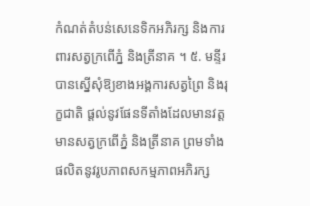កំណត់តំបន់សេនេទិកអភិរក្ស និងការពារសត្វក្រពើភ្នំ និងត្រីនាគ ។ ៥. មន្ទីរបានស្នើសុំឱ្យខាងអង្គការសត្វព្រៃ និងរុក្ខជាតិ ផ្តល់នូវផែនទីតាំងដែលមានវត្តមានសត្វក្រពើភ្នំ និងត្រីនាគ ព្រមទាំងផលិតនូវរូបភាពសកម្មភាពអភិរក្ស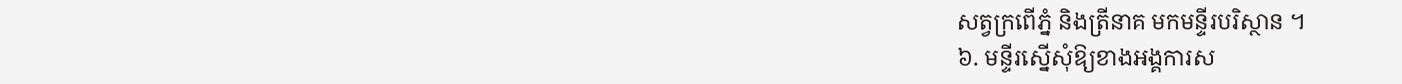សត្វក្រពើភ្នំ និងត្រីនាគ មកមន្ទីរបរិស្ថាន ។
៦. មន្ទីរស្នើសុំឱ្យខាងអង្គការស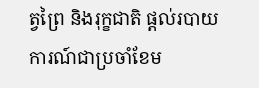ត្វព្រៃ និងរុក្ខជាតិ ផ្តល់របាយការណ៍ជាប្រចាំខែម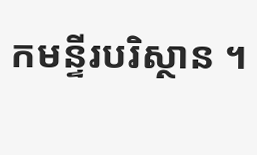កមន្ទីរបរិស្ថាន ។